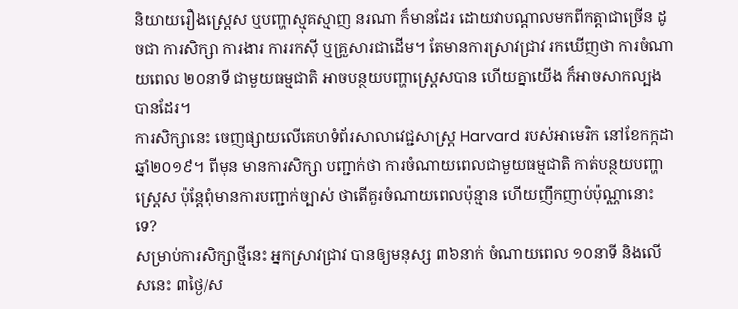និយាយរឿងស្ត្រេស ឬបញ្ហាស្មុគស្មាញ នរណា ក៏មានដែរ ដោយវាបណ្ដាលមកពីកត្ដាជាច្រើន ដូចជា ការសិក្សា ការងារ ការរកស៊ី ឬគ្រួសារជាដើម។ តែមានការស្រាវជ្រាវ រកឃើញថា ការចំណាយពេល ២០នាទី ជាមួយធម្មជាតិ អាចបន្ថយបញ្ហាស្ត្រេសបាន ហើយគ្នាយើង ក៏អាចសាកល្បងបានដែរ។
ការសិក្សានេះ ចេញផ្សាយលើគេហទំព័រសាលាវេជ្ជសាស្ត្រ Harvard របស់អាមេរិក នៅខែកក្កដា ឆ្នាំ២០១៩។ ពីមុន មានការសិក្សា បញ្ជាក់ថា ការចំណាយពេលជាមួយធម្មជាតិ កាត់បន្ថយបញ្ហាស្ត្រេស ប៉ុន្ដែពុំមានការបញ្ជាក់ច្បាស់ ថាតើគួរចំណាយពេលប៉ុន្មាន ហើយញឹកញាប់ប៉ុណ្ណានោះទេ?
សម្រាប់ការសិក្សាថ្មីនេះ អ្នកស្រាវជ្រាវ បានឲ្យមនុស្ស ៣៦នាក់ ចំណាយពេល ១០នាទី និងលើសនេះ ៣ថ្ងៃ/ស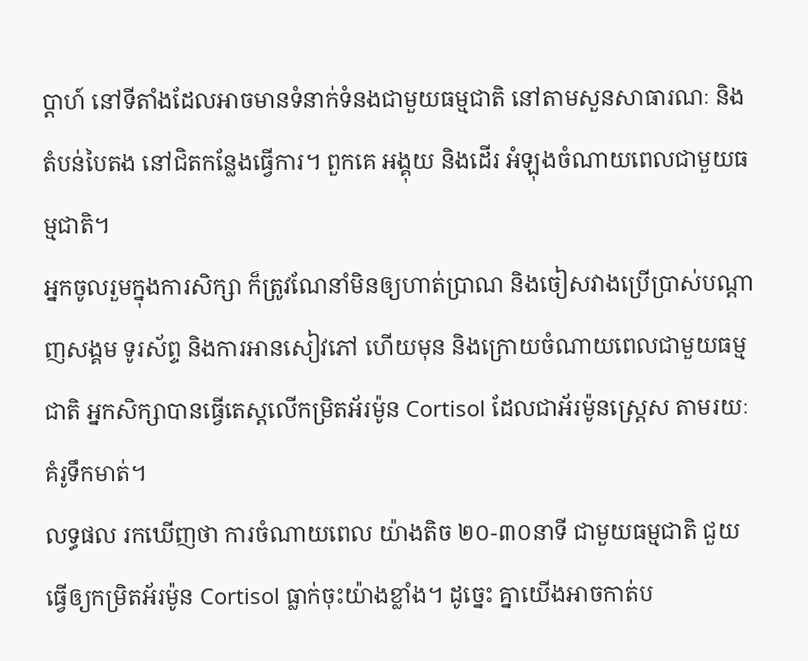ប្ដាហ៍ នៅទីតាំងដែលអាចមានទំនាក់ទំនងជាមួយធម្មជាតិ នៅតាមសួនសាធារណៈ និងតំបន់បៃតង នៅជិតកន្លែងធ្វើការ។ ពួកគេ អង្គុយ និងដើរ អំឡុងចំណាយពេលជាមួយធម្មជាតិ។
អ្នកចូលរួមក្នុងការសិក្សា ក៏ត្រូវណែនាំមិនឲ្យហាត់ប្រាណ និងចៀសវាងប្រើប្រាស់បណ្ដាញសង្គម ទូរស័ព្ទ និងការអានសៀវភៅ ហើយមុន និងក្រោយចំណាយពេលជាមួយធម្មជាតិ អ្នកសិក្សាបានធ្វើតេស្ដលើកម្រិតអ័រម៉ូន Cortisol ដែលជាអ័រម៉ូនស្ត្រេស តាមរយៈគំរូទឹកមាត់។
លទ្ធផល រកឃើញថា ការចំណាយពេល យ៉ាងតិច ២០-៣០នាទី ជាមួយធម្មជាតិ ជួយធ្វើឲ្យកម្រិតអ័រម៉ូន Cortisol ធ្លាក់ចុះយ៉ាងខ្លាំង។ ដូច្នេះ គ្នាយើងអាចកាត់ប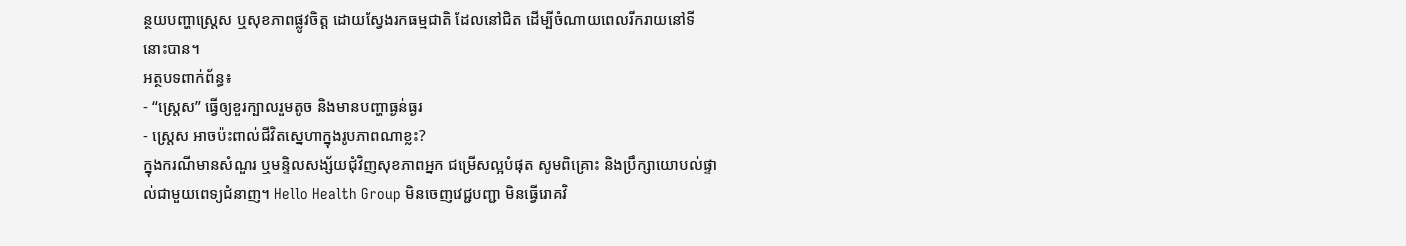ន្ថយបញ្ហាស្ត្រេស ឬសុខភាពផ្លូវចិត្ត ដោយស្វែងរកធម្មជាតិ ដែលនៅជិត ដើម្បីចំណាយពេលរីករាយនៅទីនោះបាន។
អត្ថបទពាក់ព័ន្ធ៖
- “ស្ត្រេស” ធ្វើឲ្យខួរក្បាលរួមតូច និងមានបញ្ហាធ្ងន់ធ្ងរ
- ស្ត្រេស អាចប៉ះពាល់ជីវិតស្នេហាក្នុងរូបភាពណាខ្លះ?
ក្នុងករណីមានសំណួរ ឬមន្ទិលសង្ស័យជុំវិញសុខភាពអ្នក ជម្រើសល្អបំផុត សូមពិគ្រោះ និងប្រឹក្សាយោបល់ផ្ទាល់ជាមួយពេទ្យជំនាញ។ Hello Health Group មិនចេញវេជ្ជបញ្ជា មិនធ្វើរោគវិ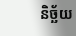និច្ឆ័យ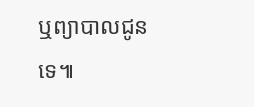ឬព្យាបាលជូនទេ៕